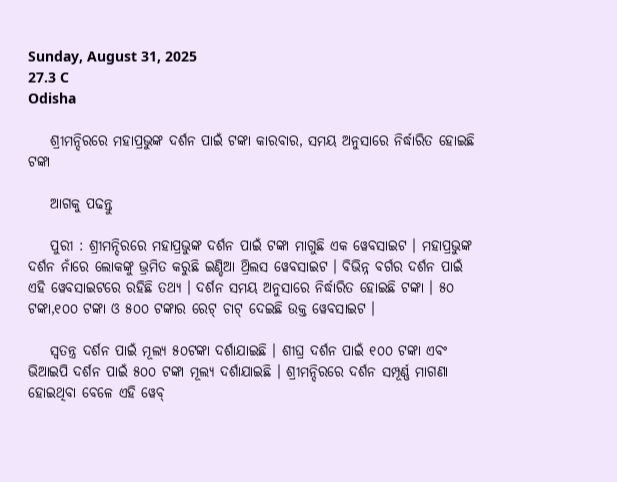Sunday, August 31, 2025
27.3 C
Odisha

    ଶ୍ରୀମନ୍ଦିରରେ ମହାପ୍ରଭୁଙ୍କ ଦର୍ଶନ ପାଇଁ ଟଙ୍କା କାରବାର, ସମୟ ଅନୁସାରେ ନିର୍ଦ୍ଧାରିତ ହୋଇଛି ଟଙ୍କା

    ଆଗକୁ ପଢନ୍ତୁ

    ପୁରୀ : ଶ୍ରୀମନ୍ଦିରରେ ମହାପ୍ରଭୁଙ୍କ ଦର୍ଶନ ପାଇଁ ଟଙ୍କା ମାଗୁଛି ଏକ ୱେବସାଇଟ । ମହାପ୍ରଭୁଙ୍କ ଦର୍ଶନ ନାଁରେ ଲୋକଙ୍କୁ ଭ୍ରମିତ କରୁଛି ଇଣ୍ଡିଆ ଥ୍ରିଲସ ୱେବସାଇଟ । ବିଭିନ୍ନ ବର୍ଗର ଦର୍ଶନ ପାଇଁ ଏହି ୱେବସାଇଟରେ ରହିଛି ତଥ୍ୟ । ଦର୍ଶନ ସମୟ ଅନୁସାରେ ନିର୍ଦ୍ଧାରିତ ହୋଇଛି ଟଙ୍କା । ୫୦ ଟଙ୍କା,୧୦୦ ଟଙ୍କା ଓ ୫୦୦ ଟଙ୍କାର ରେଟ୍ ଚାଟ୍ ଦେଇଛି ଉକ୍ତ ୱେବସାଇଟ ।

    ସ୍ଵତନ୍ତ୍ର ଦର୍ଶନ ପାଇଁ ମୂଲ୍ୟ ୫୦ଟଙ୍କା ଦର୍ଶାଯାଇଛି । ଶୀଘ୍ର ଦର୍ଶନ ପାଇଁ ୧୦୦ ଟଙ୍କା ଏବଂ ଭିଆଇପି ଦର୍ଶନ ପାଇଁ ୫୦୦ ଟଙ୍କା ମୂଲ୍ୟ ଦର୍ଶାଯାଇଛି । ଶ୍ରୀମନ୍ଦିରରେ ଦର୍ଶନ ସମ୍ପୂର୍ଣ୍ଣ ମାଗଣା ହୋଇଥିବା ବେଳେ ଏହି ୱେବ୍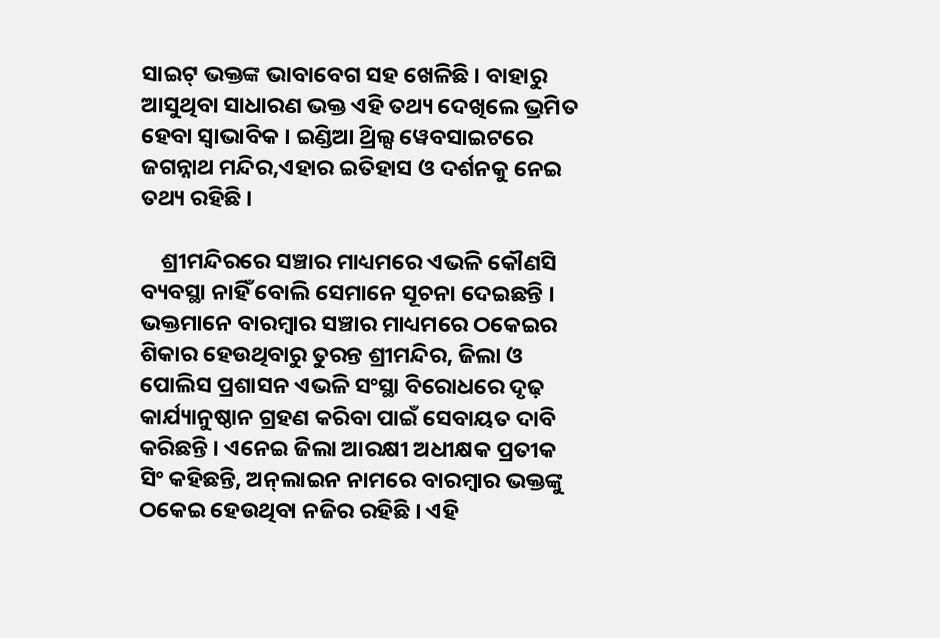ସାଇଟ୍ ଭକ୍ତଙ୍କ ଭାବାବେଗ ସହ ଖେଳିଛି । ବାହାରୁ ଆସୁଥିବା ସାଧାରଣ ଭକ୍ତ ଏହି ତଥ୍ୟ ଦେଖିଲେ ଭ୍ରମିତ ହେବା ସ୍ବାଭାବିକ । ଇଣ୍ଡିଆ ଥ୍ରିଲ୍ସ ୱେବସାଇଟରେ ଜଗନ୍ନାଥ ମନ୍ଦିର,ଏହାର ଇତିହାସ ଓ ଦର୍ଶନକୁ ନେଇ ତଥ୍ୟ ରହିଛି ।

    ଶ୍ରୀମନ୍ଦିରରେ ସଞ୍ଚାର ମାଧ୍ୟମରେ ଏଭଳି କୌଣସି ବ୍ୟବସ୍ଥା ନାହିଁ ବୋଲି ସେମାନେ ସୂଚନା ଦେଇଛନ୍ତି । ଭକ୍ତମାନେ ବାରମ୍ବାର ସଞ୍ଚାର ମାଧ୍ୟମରେ ଠକେଇର ଶିକାର ହେଉଥିବାରୁ ତୁରନ୍ତ ଶ୍ରୀମନ୍ଦିର, ଜିଲା ଓ ପୋଲିସ ପ୍ରଶାସନ ଏଭଳି ସଂସ୍ଥା ବିରୋଧରେ ଦୃଢ଼ କାର୍ଯ୍ୟାନୁଷ୍ଠାନ ଗ୍ରହଣ କରିବା ପାଇଁ ସେବାୟତ ଦାବି କରିଛନ୍ତି । ଏନେଇ ଜିଲା ଆରକ୍ଷୀ ଅଧୀକ୍ଷକ ପ୍ରତୀକ ସିଂ କହିଛନ୍ତି, ଅନ୍‌ଲାଇନ ନାମରେ ବାରମ୍ବାର ଭକ୍ତଙ୍କୁ ଠକେଇ ହେଉଥିବା ନଜିର ରହିଛି । ଏହି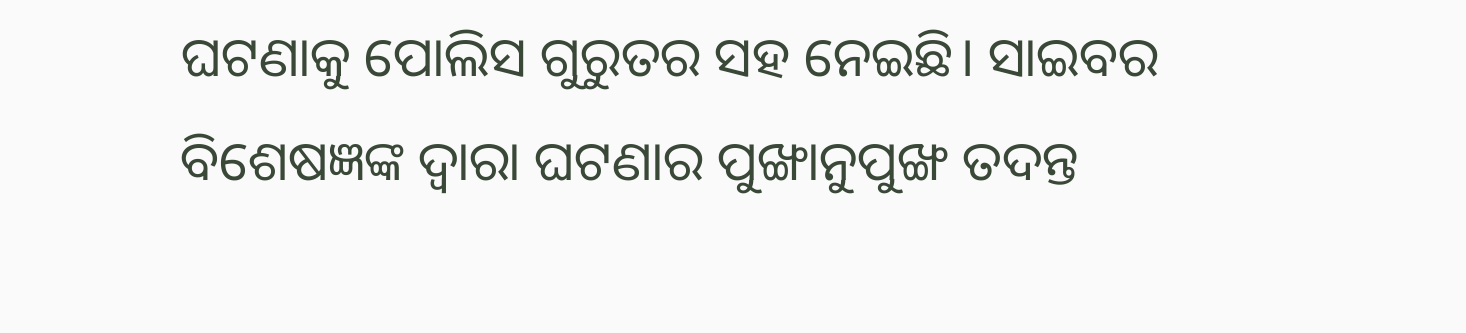ଘଟଣାକୁ ପୋଲିସ ଗୁରୁତର ସହ ନେଇଛି। ସାଇବର ବିଶେଷଜ୍ଞଙ୍କ ଦ୍ବାରା ଘଟଣାର ପୁଙ୍ଖାନୁପୁଙ୍ଖ ତଦନ୍ତ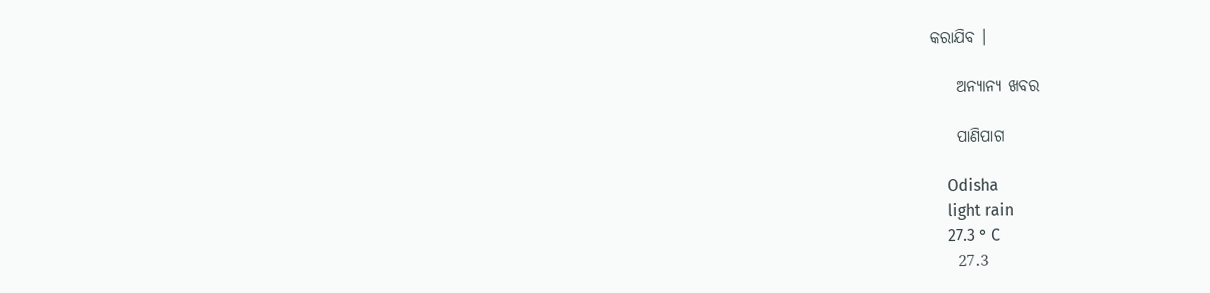କରାଯିବ ।

    ଅନ୍ୟାନ୍ୟ ଖବର

    ପାଣିପାଗ

    Odisha
    light rain
    27.3 ° C
    27.3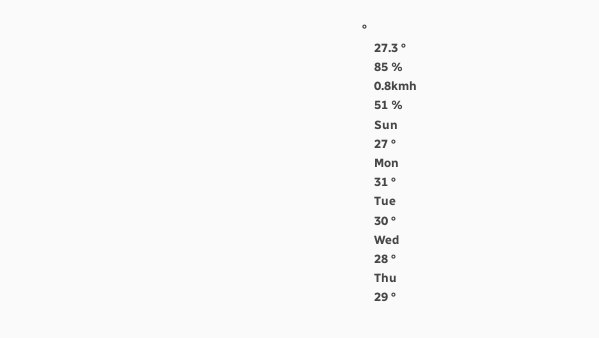°
    27.3 °
    85 %
    0.8kmh
    51 %
    Sun
    27 °
    Mon
    31 °
    Tue
    30 °
    Wed
    28 °
    Thu
    29 °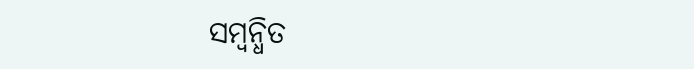ସମ୍ବନ୍ଧିତ